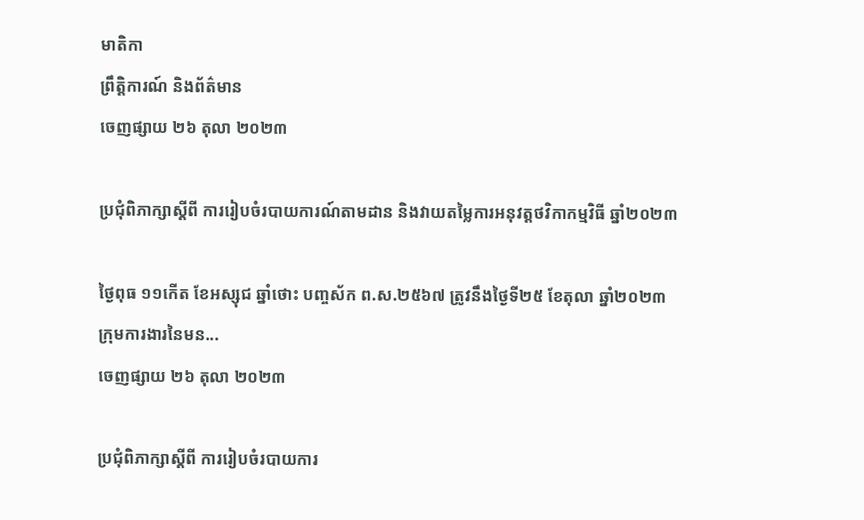មាតិកា
ព្រឹត្តិការណ៍ និងព័ត៌មាន
ចេញផ្សាយ ២៦ តុលា ២០២៣

ប្រជុំពិភាក្សាស្តីពី ការរៀបចំរបាយការណ៍តាមដាន និងវាយតម្លៃការអនុវត្តថវិកាកម្មវិធី ឆ្នាំ២០២៣

ថ្ងៃពុធ ១១កើត ខែអស្សុជ ឆ្នាំថោះ បញ្ចស័ក ព.ស.២៥៦៧ ត្រូវនឹងថ្ងៃទី២៥ ខែតុលា ឆ្នាំ២០២៣  ក្រុមការងារនៃមន...
ចេញផ្សាយ ២៦ តុលា ២០២៣

ប្រជុំពិភាក្សាស្តីពី ការរៀបចំរបាយការ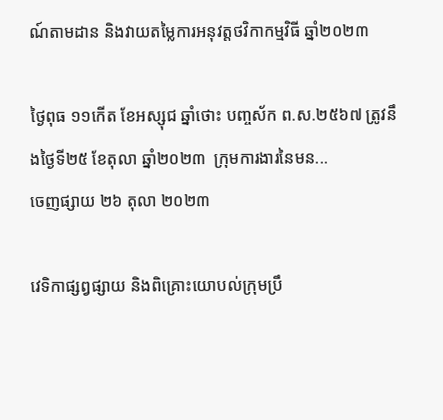ណ៍តាមដាន និងវាយតម្លៃការអនុវត្តថវិកាកម្មវិធី ឆ្នាំ២០២៣

ថ្ងៃពុធ ១១កើត ខែអស្សុជ ឆ្នាំថោះ បញ្ចស័ក ព.ស.២៥៦៧ ត្រូវនឹងថ្ងៃទី២៥ ខែតុលា ឆ្នាំ២០២៣  ក្រុមការងារនៃមន...
ចេញផ្សាយ ២៦ តុលា ២០២៣

វេទិកាផ្សព្វផ្សាយ និងពិគ្រោះយោបល់ក្រុមប្រឹ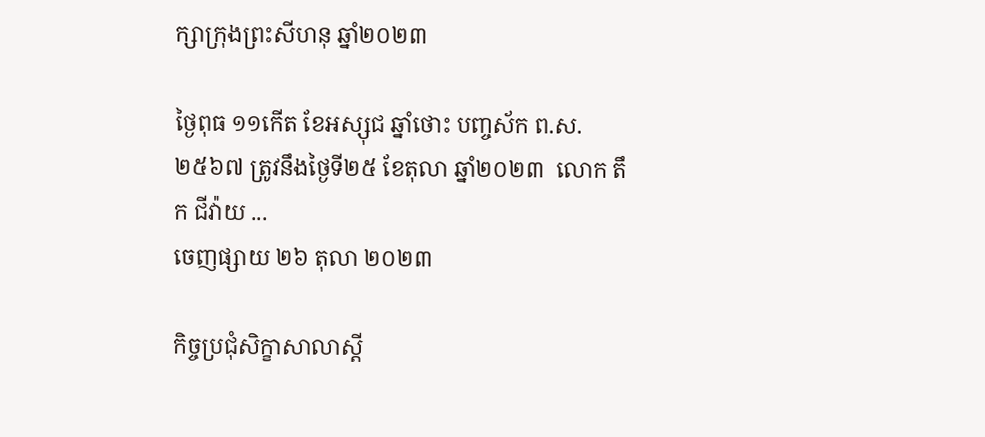ក្សាក្រុងព្រះសីហនុ ឆ្នាំ២០២៣

ថ្ងៃពុធ ១១កើត ខែអស្សុជ ឆ្នាំថោះ បញ្ចស័ក ព.ស.២៥៦៧ ត្រូវនឹងថ្ងៃទី២៥ ខែតុលា ឆ្នាំ២០២៣  លោក តឹក ជីវ៉ាយ ...
ចេញផ្សាយ ២៦ តុលា ២០២៣

កិច្ចប្រជុំសិក្ខាសាលាស្តី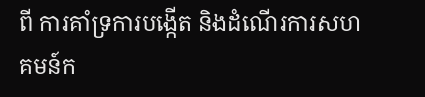ពី ការគាំទ្រការបង្កើត និងដំណើរការសហគមន៍ក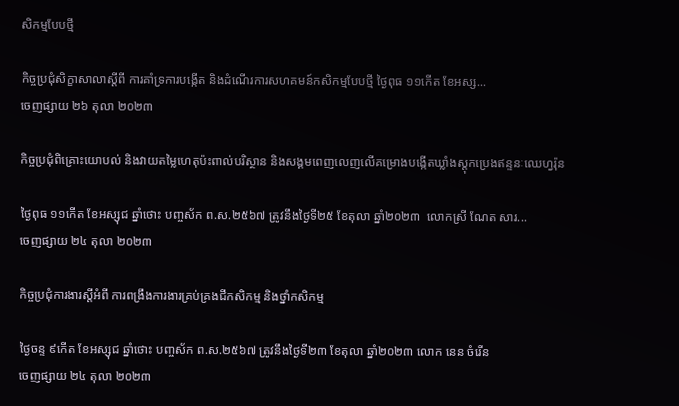សិកម្មបែបថ្មី

កិច្ចប្រជុំសិក្ខាសាលាស្តីពី ការគាំទ្រការបង្កើត និងដំណើរការសហគមន៍កសិកម្មបែបថ្មី ថ្ងៃពុធ ១១កើត ខែអស្ស...
ចេញផ្សាយ ២៦ តុលា ២០២៣

កិច្ចប្រជុំពិគ្រោះយោបល់ និងវាយតម្លៃហេតុប៉ះពាល់បរិស្ថាន និងសង្គមពេញលេញលើគម្រោងបង្កើតឃ្លាំងស្តុកប្រេងឥន្ទនៈឈេហ្វរ៉ុន

ថ្ងៃពុធ ១១កើត ខែអស្សុជ ឆ្នាំថោះ បញ្ចស័ក ព.ស.២៥៦៧ ត្រូវនឹងថ្ងៃទី២៥ ខែតុលា ឆ្នាំ២០២៣  លោកស្រី ណែត សារ...
ចេញផ្សាយ ២៤ តុលា ២០២៣

កិច្ចប្រជុំការងារស្ដីអំពី ការពង្រឹងការងារគ្រប់គ្រងជីកសិកម្ម និងថ្នាំកសិកម្ម

ថ្ងៃចន្ទ ៩កើត ខែអស្សុជ ឆ្នាំថោះ បញ្ចស័ក ព.ស.២៥៦៧ ត្រូវនឹងថ្ងៃទី២៣ ខែតុលា ឆ្នាំ២០២៣ លោក នេន ចំរើន
ចេញផ្សាយ ២៤ តុលា ២០២៣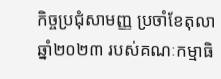កិច្ចប្រជុំសាមញ្ញ ប្រចាំខែតុលា ឆ្នាំ២០២៣ របស់គណៈកម្មាធិ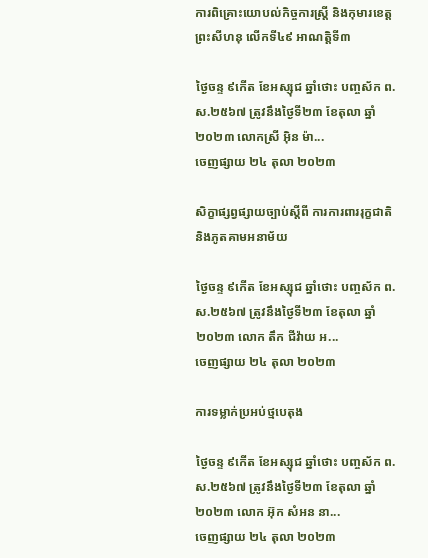ការពិគ្រោះយោបល់កិច្ចការស្ត្រី និងកុមារខេត្តព្រះសីហនុ លើកទី៤៩ អាណត្តិទី៣

ថ្ងៃចន្ទ ៩កើត ខែអស្សុជ ឆ្នាំថោះ បញ្ចស័ក ព.ស.២៥៦៧ ត្រូវនឹងថ្ងៃទី២៣ ខែតុលា ឆ្នាំ២០២៣ លោកស្រី អុិន ម៉ា...
ចេញផ្សាយ ២៤ តុលា ២០២៣

សិក្ខាផ្សព្វផ្សាយច្បាប់ស្តីពី ការការពាររុក្ខជាតិ និងភូតគាមអនាម័យ

ថ្ងៃចន្ទ ៩កើត ខែអស្សុជ ឆ្នាំថោះ បញ្ចស័ក ព.ស.២៥៦៧ ត្រូវនឹងថ្ងៃទី២៣ ខែតុលា ឆ្នាំ២០២៣ លោក តឹក ជីវ៉ាយ អ...
ចេញផ្សាយ ២៤ តុលា ២០២៣

ការទម្លាក់ប្រអប់ថ្មបេតុង

ថ្ងៃចន្ទ ៩កើត ខែអស្សុជ ឆ្នាំថោះ បញ្ចស័ក ព.ស.២៥៦៧ ត្រូវនឹងថ្ងៃទី២៣ ខែតុលា ឆ្នាំ២០២៣ លោក អ៊ុក សំអន នា...
ចេញផ្សាយ ២៤ តុលា ២០២៣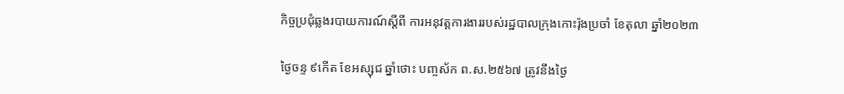កិច្ចប្រជុំឆ្លងរបាយការណ៍ស្តីពី ការអនុវត្តការងាររបស់រដ្ឋបាលក្រុងកោះរ៉ុងប្រចាំ ខែតុលា ឆ្នាំ២០២៣

ថ្ងៃចន្ទ ៩កើត ខែអស្សុជ ឆ្នាំថោះ បញ្ចស័ក ព.ស.២៥៦៧ ត្រូវនឹងថ្ងៃ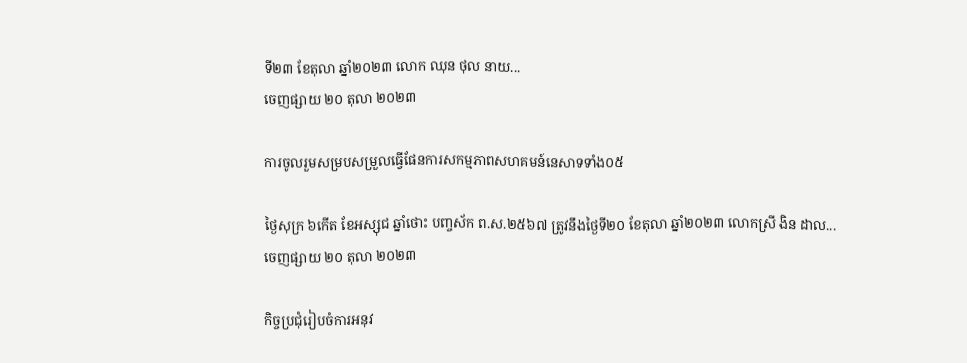ទី២៣ ខែតុលា ឆ្នាំ២០២៣ លោក ឈុន ថុល នាយ...
ចេញផ្សាយ ២០ តុលា ២០២៣

ការចូលរួមសម្របសម្រួលធ្វើផែនការសកម្មភាពសហគមន៍នេសាទទាំង០៥

ថ្ងៃសុក្រ ៦កើត ខែអស្សុជ ឆ្នាំថោះ បញ្ចស័ក ព.ស.២៥៦៧ ត្រូវនឹងថ្ងៃទី២០ ខែតុលា ឆ្នាំ២០២៣ លោកស្រី ងិន ដាល...
ចេញផ្សាយ ២០ តុលា ២០២៣

កិច្ចប្រជុំរៀបចំការអនុវ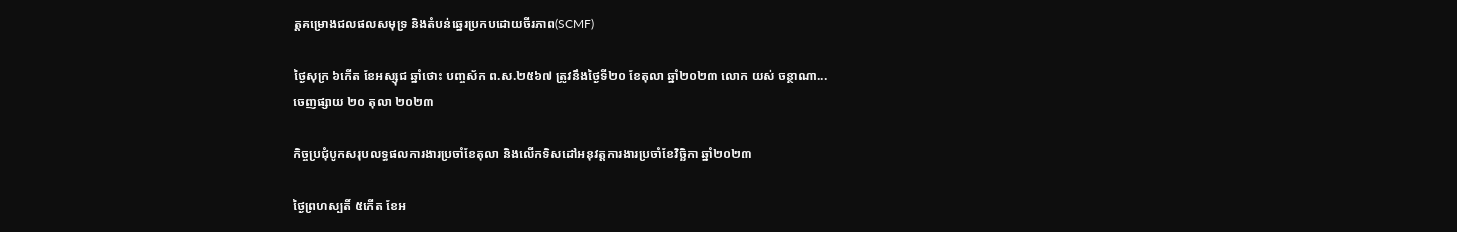ត្តគម្រោងជលផលសមុទ្រ និងតំបន់ឆ្នេរប្រកបដោយចីរភាព(SCMF)

ថ្ងៃសុក្រ ៦កើត ខែអស្សុជ ឆ្នាំថោះ បញ្ចស័ក ព.ស.២៥៦៧ ត្រូវនឹងថ្ងៃទី២០ ខែតុលា ឆ្នាំ២០២៣ លោក យស់ ចន្ថាណា...
ចេញផ្សាយ ២០ តុលា ២០២៣

កិច្ចប្រជុំបូកសរុបលទ្ធផលការងារប្រចាំខែតុលា និងលើកទិសដៅអនុវត្តការងារប្រចាំខែវិច្ឆិកា ឆ្នាំ២០២៣

ថ្ងៃព្រហស្បតិ៍ ៥កើត ខែអ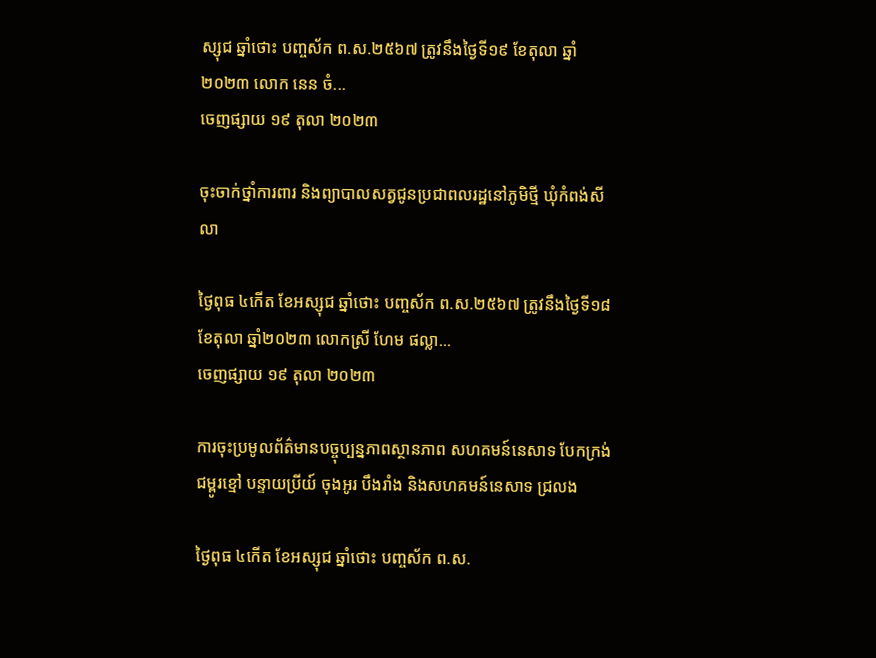ស្សុជ ឆ្នាំថោះ បញ្ចស័ក ព.ស.២៥៦៧ ត្រូវនឹងថ្ងៃទី១៩ ខែតុលា ឆ្នាំ២០២៣ លោក នេន ចំ...
ចេញផ្សាយ ១៩ តុលា ២០២៣

ចុះចាក់ថ្នាំការពារ និងព្យាបាលសត្វជូនប្រជាពលរដ្ឋនៅភូមិថ្មី ឃុំកំពង់សីលា

ថ្ងៃពុធ ៤កើត ខែអស្សុជ ឆ្នាំថោះ បញ្ចស័ក ព.ស.២៥៦៧ ត្រូវនឹងថ្ងៃទី១៨ ខែតុលា ឆ្នាំ២០២៣ លោកស្រី ហែម ផល្លា...
ចេញផ្សាយ ១៩ តុលា ២០២៣

ការចុះប្រមូលព័ត៌មានបច្ចុប្បន្នភាពស្ថានភាព សហគមន៍នេសាទ បែកក្រង់ ជម្ពូរខ្មៅ បន្ទាយប្រីយ៍ ចុងអូរ បឹងរាំង និងសហគមន៍នេសាទ ជ្រលង

ថ្ងៃពុធ ៤កើត ខែអស្សុជ ឆ្នាំថោះ បញ្ចស័ក ព.ស.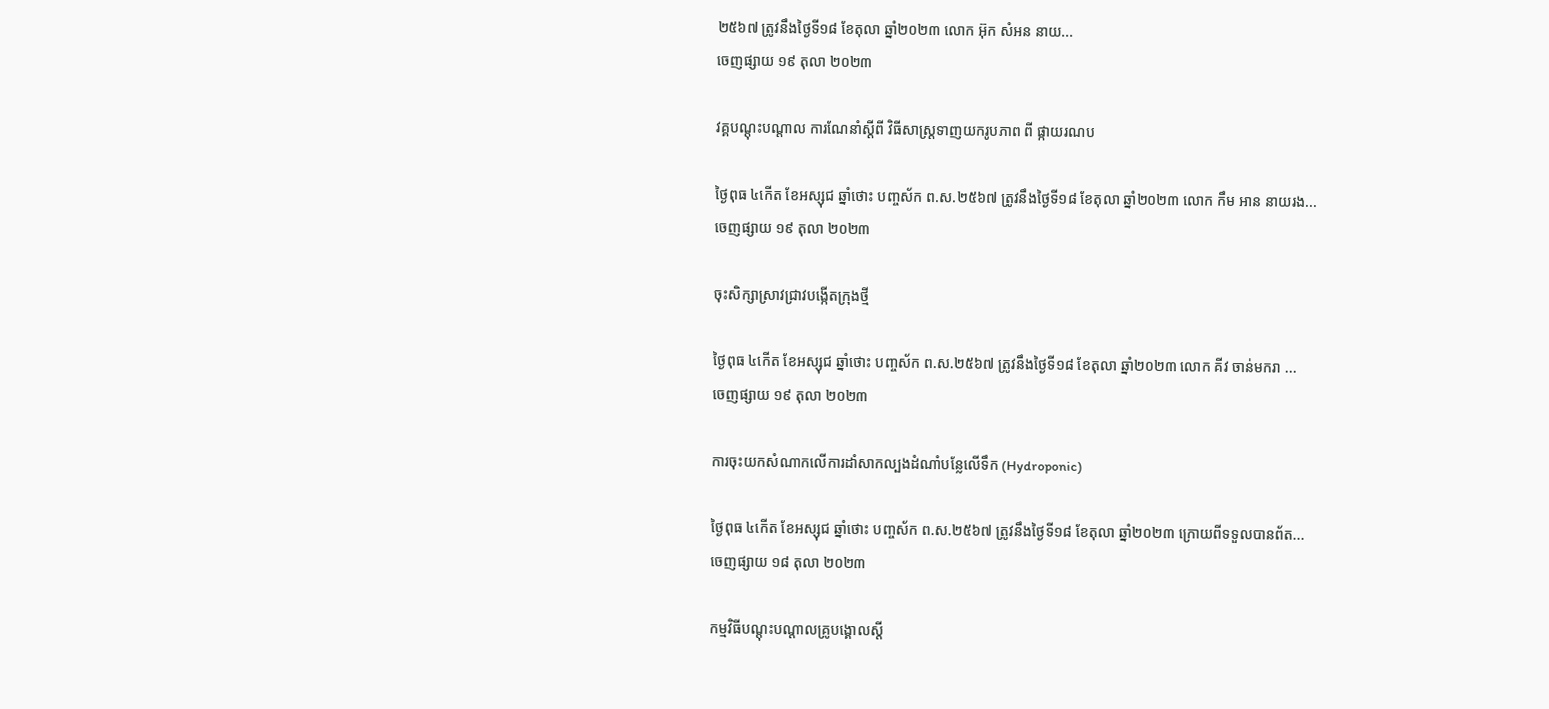២៥៦៧ ត្រូវនឹងថ្ងៃទី១៨ ខែតុលា ឆ្នាំ២០២៣ លោក អ៊ុក សំអន នាយ...
ចេញផ្សាយ ១៩ តុលា ២០២៣

វគ្គបណ្តុះបណ្តាល ការណែនាំស្តីពី វិធីសាស្រ្តទាញយករូបភាព ពី ផ្កាយរណប

ថ្ងៃពុធ ៤កើត ខែអស្សុជ ឆ្នាំថោះ បញ្ចស័ក ព.ស.២៥៦៧ ត្រូវនឹងថ្ងៃទី១៨ ខែតុលា ឆ្នាំ២០២៣ លោក កឹម អាន នាយរង...
ចេញផ្សាយ ១៩ តុលា ២០២៣

ចុះសិក្សាស្រាវជ្រាវបង្កើតក្រុងថ្មី

ថ្ងៃពុធ ៤កើត ខែអស្សុជ ឆ្នាំថោះ បញ្ចស័ក ព.ស.២៥៦៧ ត្រូវនឹងថ្ងៃទី១៨ ខែតុលា ឆ្នាំ២០២៣ លោក គីវ ចាន់មករា ...
ចេញផ្សាយ ១៩ តុលា ២០២៣

ការចុះយកសំណាកលើការដាំសាកល្បងដំណាំបន្លែលើទឹក (Hydroponic)

ថ្ងៃពុធ ៤កើត ខែអស្សុជ ឆ្នាំថោះ បញ្ចស័ក ព.ស.២៥៦៧ ត្រូវនឹងថ្ងៃទី១៨ ខែតុលា ឆ្នាំ២០២៣ ក្រោយពីទទួលបានព័ត...
ចេញផ្សាយ ១៨ តុលា ២០២៣

កម្មវិធីបណ្តុះបណ្តាលគ្រូបង្គោលស្តី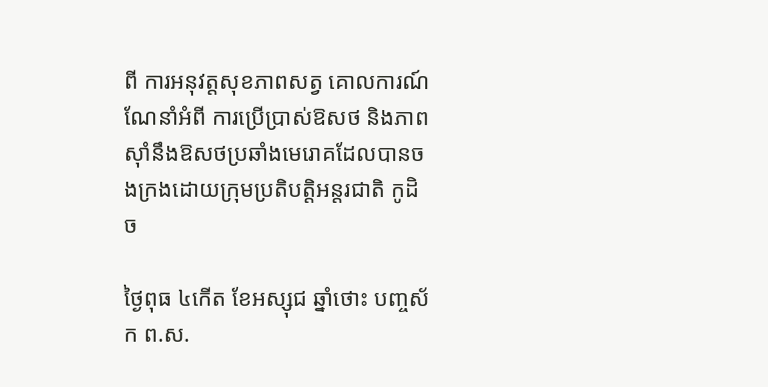ពី ការអនុវត្តសុខភាពសត្វ គោលការណ៍ណែនាំអំពី ការប្រើប្រាស់ឱសថ និងភាពស៊ាំនឹងឱសថប្រឆាំងមេរោគដែលបានចងក្រងដោយក្រុមប្រតិបត្តិអន្តរជាតិ កូដិច

ថ្ងៃពុធ ៤កើត ខែអស្សុជ ឆ្នាំថោះ បញ្ចស័ក ព.ស.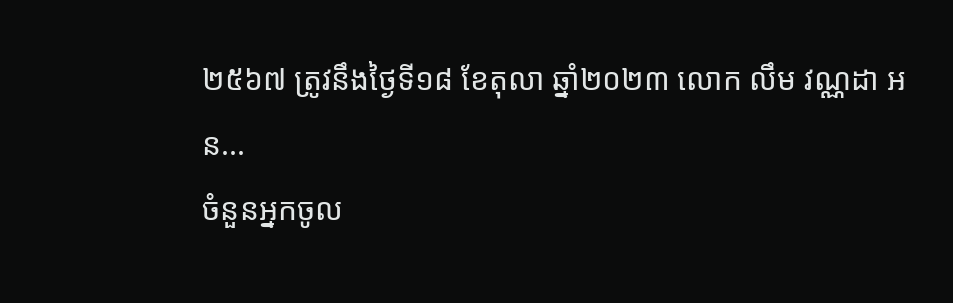២៥៦៧ ត្រូវនឹងថ្ងៃទី១៨ ខែតុលា ឆ្នាំ២០២៣ លោក លឹម វណ្ណដា អន...
ចំនួនអ្នកចូល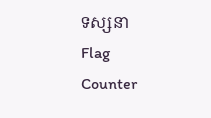ទស្សនា
Flag Counter